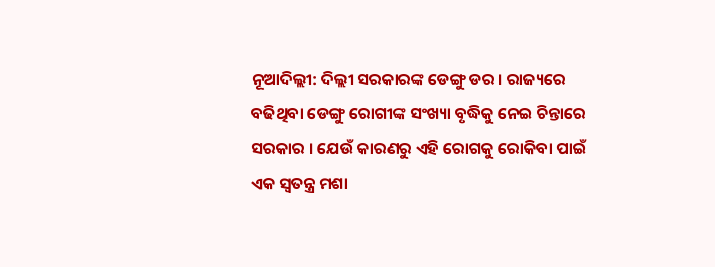ନୂଆଦିଲ୍ଲୀ: ଦିଲ୍ଲୀ ସରକାରଙ୍କ ଡେଙ୍ଗୁ ଡର । ରାଜ୍ୟରେ ବଢିଥିବା ଡେଙ୍ଗୁ ରୋଗୀଙ୍କ ସଂଖ୍ୟା ବୃଦ୍ଧିକୁ ନେଇ ଚିନ୍ତାରେ ସରକାର । ଯେଉଁ କାରଣରୁ ଏହି ରୋଗକୁ ରୋକିବା ପାଇଁ ଏକ ସ୍ବତନ୍ତ୍ର ମଶା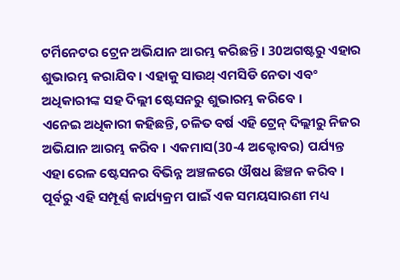ଟର୍ମିନେଟର ଟ୍ରେନ ଅଭିଯାନ ଆରମ୍ଭ କରିଛନ୍ତି । 30ଅଗଷ୍ଟରୁ ଏହାର ଶୁଭାରମ୍ଭ କରାଯିବ । ଏହାକୁ ସାଉଥ୍ ଏମସିଡି ନେତା ଏବଂ ଅଧିକାରୀଙ୍କ ସହ ଦିଲ୍ଲୀ ଷ୍ଟେସନରୁ ଶୁଭାରମ୍ଭ କରିବେ ।
ଏନେଇ ଅଧିକାରୀ କହିଛନ୍ତି, ଚଳିତ ବର୍ଷ ଏହି ଟ୍ରେନ୍ ଦିଲ୍ଲୀରୁ ନିଜର ଅଭିଯାନ ଆରମ୍ଭ କରିବ । ଏକମାସ(30-4 ଅକ୍ଟୋବର) ପର୍ଯ୍ୟନ୍ତ ଏହା ରେଳ ଷ୍ଟେସନର ବିଭିନ୍ନ ଅଞ୍ଚଳରେ ଔଷଧ ଛିଞ୍ଚନ କରିବ । ପୂର୍ବରୁ ଏହି ସମ୍ପୂର୍ଣ୍ଣ କାର୍ଯ୍ୟକ୍ରମ ପାଇଁ ଏକ ସମୟସାରଣୀ ମଧ୍ୟ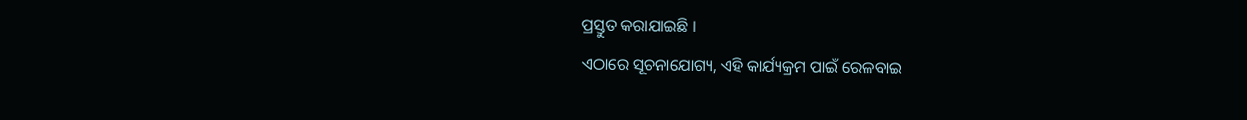ପ୍ରସ୍ତୁତ କରାଯାଇଛି ।
ଏଠାରେ ସୂଚନାଯୋଗ୍ୟ, ଏହି କାର୍ଯ୍ୟକ୍ରମ ପାଇଁ ରେଳବାଇ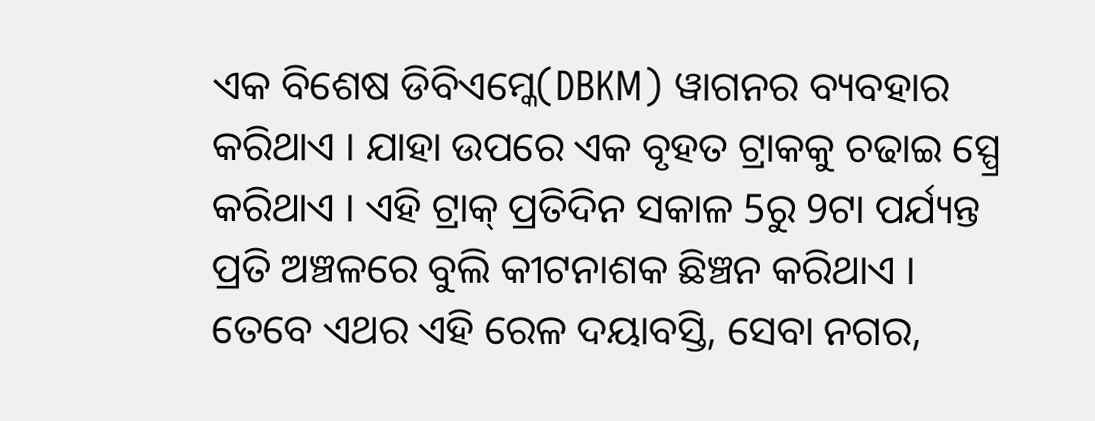ଏକ ବିଶେଷ ଡିବିଏମ୍କେ(DBKM) ୱାଗନର ବ୍ୟବହାର କରିଥାଏ । ଯାହା ଉପରେ ଏକ ବୃହତ ଟ୍ରାକକୁ ଚଢାଇ ସ୍ପ୍ରେ କରିଥାଏ । ଏହି ଟ୍ରାକ୍ ପ୍ରତିଦିନ ସକାଳ 5ରୁ 9ଟା ପର୍ଯ୍ୟନ୍ତ ପ୍ରତି ଅଞ୍ଚଳରେ ବୁଲି କୀଟନାଶକ ଛିଞ୍ଚନ କରିଥାଏ ।
ତେବେ ଏଥର ଏହି ରେଳ ଦୟାବସ୍ତି, ସେବା ନଗର,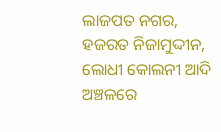ଲାଜପତ ନଗର, ହଜରତ ନିଜାମୁଦ୍ଦୀନ, ଲୋଧୀ କୋଲନୀ ଆଦି ଅଞ୍ଚଳରେ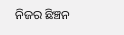ନିଜର ଛିଞ୍ଚନ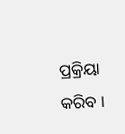ପ୍ରକ୍ରିୟା କରିବ ।